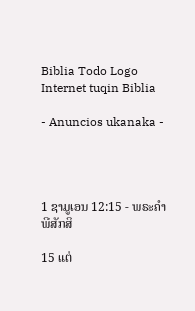Biblia Todo Logo
Internet tuqin Biblia

- Anuncios ukanaka -




1 ຊາມູເອນ 12:15 - ພຣະຄຳພີສັກສິ

15 ແຕ່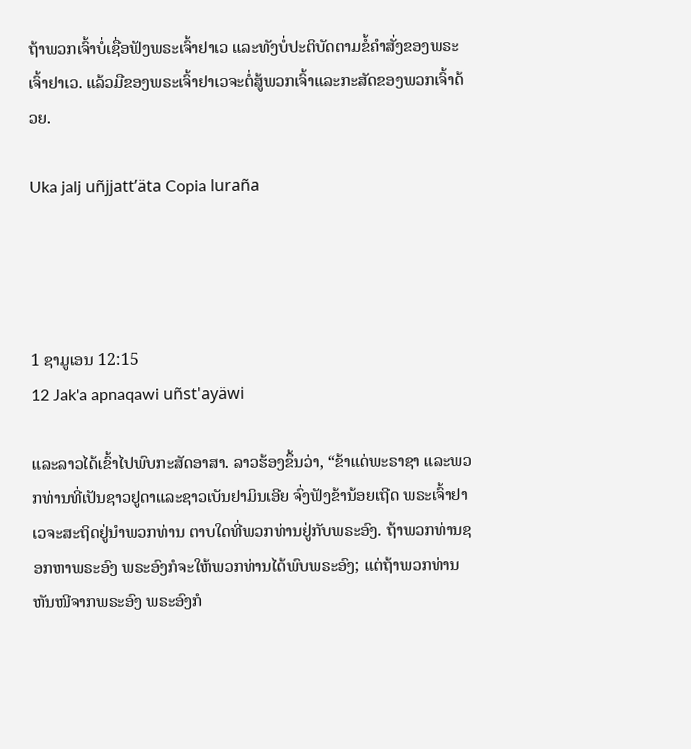ຖ້າພວກເຈົ້າບໍ່ເຊື່ອຟັງພຣະເຈົ້າຢາເວ ແລະທັງບໍ່ປະຕິບັດຕາມຂໍ້ຄຳສັ່ງຂອງພຣະເຈົ້າຢາເວ. ແລ້ວມືຂອງພຣະເຈົ້າຢາເວຈະຕໍ່ສູ້ພວກເຈົ້າແລະກະສັດຂອງພວກເຈົ້າດ້ວຍ.

Uka jalj uñjjattʼäta Copia luraña




1 ຊາມູເອນ 12:15
12 Jak'a apnaqawi uñst'ayäwi

ແລະລາວໄດ້ເຂົ້າໄປພົບກະສັດອາສາ. ລາວຮ້ອງຂຶ້ນວ່າ, “ຂ້າແດ່ພະຣາຊາ ແລະພວກທ່ານທີ່ເປັນຊາວຢູດາແລະຊາວເບັນຢາມິນເອີຍ ຈົ່ງຟັງຂ້ານ້ອຍເຖີດ ພຣະເຈົ້າຢາເວຈະສະຖິດຢູ່ນຳພວກທ່ານ ຕາບໃດທີ່ພວກທ່ານຢູ່ກັບພຣະອົງ. ຖ້າພວກທ່ານຊອກຫາພຣະອົງ ພຣະອົງກໍຈະໃຫ້ພວກທ່ານໄດ້ພົບພຣະອົງ; ແຕ່ຖ້າພວກທ່ານຫັນໜີຈາກພຣະອົງ ພຣະອົງກໍ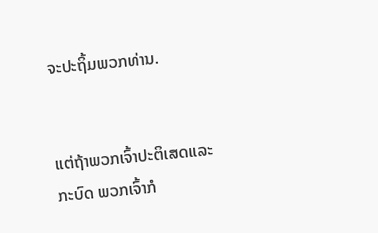ຈະປະຖິ້ມພວກທ່ານ.


ແຕ່ຖ້າພວກເຈົ້າປະຕິເສດແລະກະບົດ ພວກເຈົ້າກໍ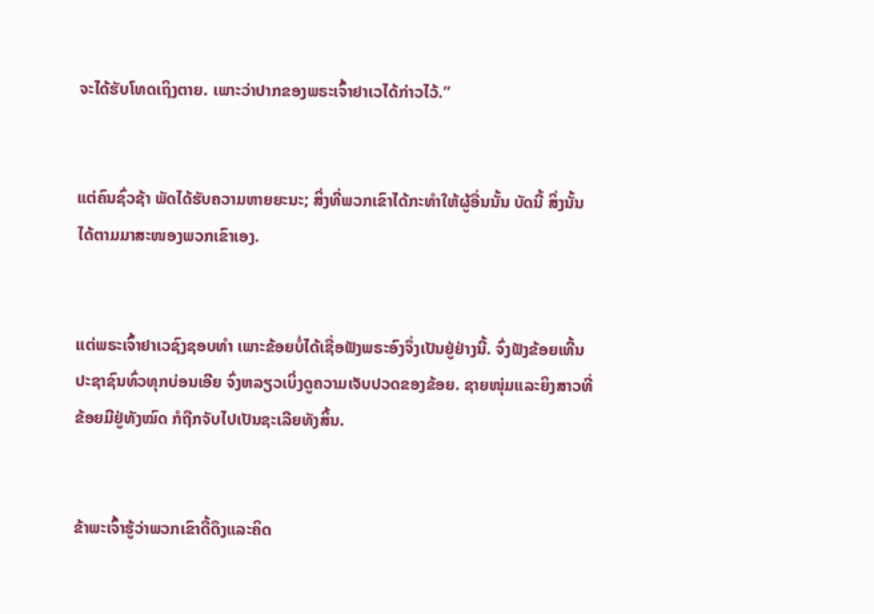ຈະໄດ້ຮັບໂທດເຖິງຕາຍ. ເພາະວ່າປາກຂອງພຣະເຈົ້າຢາເວໄດ້ກ່າວໄວ້.”


ແຕ່ຄົນຊົ່ວຊ້າ ພັດໄດ້ຮັບຄວາມຫາຍຍະນະ; ສິ່ງທີ່ພວກເຂົາໄດ້ກະທຳໃຫ້ຜູ້ອື່ນນັ້ນ ບັດນີ້ ສິ່ງນັ້ນໄດ້ຕາມມາສະໜອງພວກເຂົາເອງ.


ແຕ່ພຣະເຈົ້າຢາເວຊົງຊອບທຳ ເພາະຂ້ອຍບໍ່ໄດ້ເຊື່ອຟັງພຣະອົງຈຶ່ງເປັນຢູ່ຢ່າງນີ້. ຈົ່ງຟັງຂ້ອຍເທີ້ນ ປະຊາຊົນທົ່ວທຸກບ່ອນເອີຍ ຈົ່ງຫລຽວເບິ່ງດູຄວາມເຈັບປວດຂອງຂ້ອຍ. ຊາຍໜຸ່ມແລະຍິງສາວທີ່ຂ້ອຍມີຢູ່ທັງໝົດ ກໍຖືກຈັບໄປເປັນຊະເລີຍທັງສິ້ນ.


ຂ້າພະເຈົ້າຮູ້ວ່າພວກເຂົາດື້ດຶງແລະຄິດ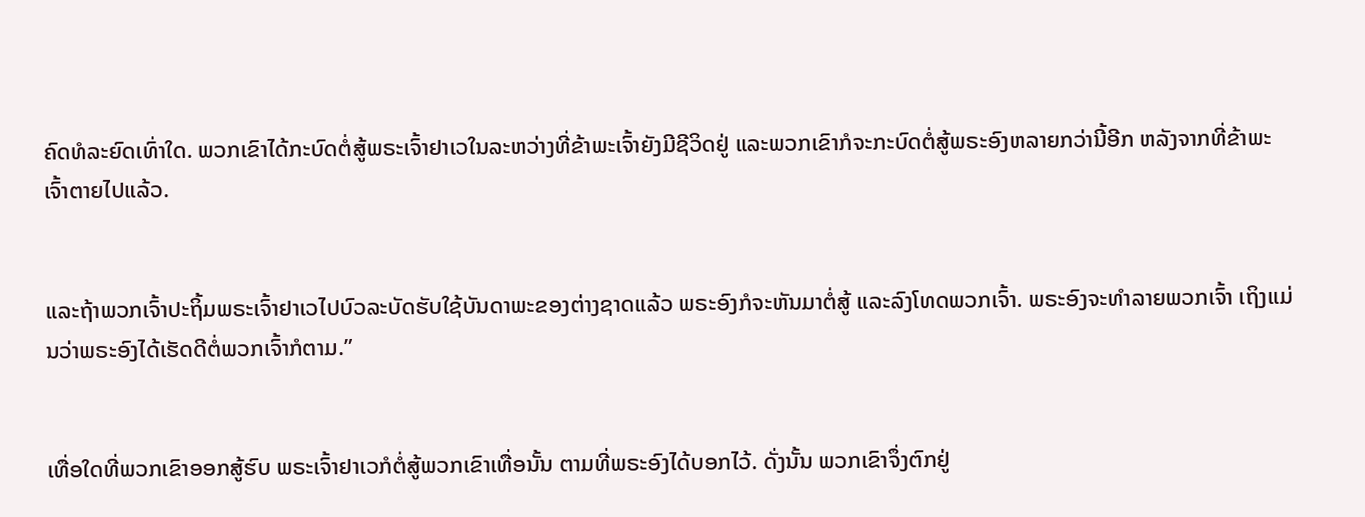ຄົດທໍລະຍົດເທົ່າໃດ. ພວກເຂົາໄດ້ກະບົດຕໍ່ສູ້ພຣະເຈົ້າຢາເວໃນລະຫວ່າງທີ່ຂ້າພະເຈົ້າຍັງມີຊີວິດຢູ່ ແລະພວກເຂົາກໍຈະກະບົດຕໍ່ສູ້ພຣະອົງຫລາຍກວ່ານີ້ອີກ ຫລັງຈາກທີ່ຂ້າພະເຈົ້າຕາຍໄປແລ້ວ.


ແລະຖ້າພວກເຈົ້າປະຖິ້ມພຣະເຈົ້າຢາເວໄປບົວລະບັດຮັບໃຊ້ບັນດາພະຂອງຕ່າງຊາດແລ້ວ ພຣະອົງກໍຈະຫັນມາຕໍ່ສູ້ ແລະລົງໂທດພວກເຈົ້າ. ພຣະອົງຈະທຳລາຍພວກເຈົ້າ ເຖິງແມ່ນວ່າພຣະອົງໄດ້ເຮັດດີຕໍ່ພວກເຈົ້າກໍຕາມ.”


ເທື່ອໃດທີ່ພວກເຂົາອອກສູ້ຮົບ ພຣະເຈົ້າຢາເວກໍຕໍ່ສູ້ພວກເຂົາເທື່ອນັ້ນ ຕາມທີ່ພຣະອົງໄດ້ບອກໄວ້. ດັ່ງນັ້ນ ພວກເຂົາຈຶ່ງຕົກຢູ່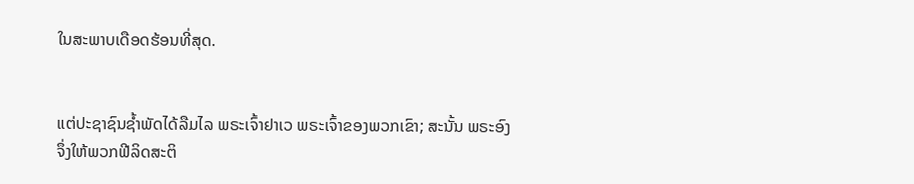ໃນສະພາບເດືອດຮ້ອນທີ່ສຸດ.


ແຕ່ປະຊາຊົນຊໍ້າພັດໄດ້ລືມໄລ ພຣະເຈົ້າຢາເວ ພຣະເຈົ້າຂອງພວກເຂົາ; ສະນັ້ນ ພຣະອົງຈຶ່ງໃຫ້ພວກຟີລິດສະຕິ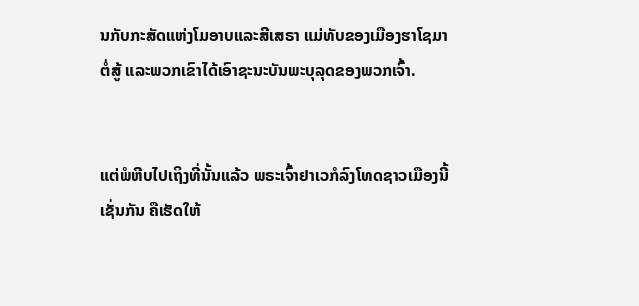ນກັບກະສັດແຫ່ງໂມອາບແລະສີເສຣາ ແມ່ທັບຂອງເມືອງຮາໂຊມາຕໍ່ສູ້ ແລະພວກເຂົາໄດ້ເອົາຊະນະບັນພະບຸລຸດຂອງພວກເຈົ້າ.


ແຕ່ພໍຫີບໄປເຖິງທີ່ນັ້ນແລ້ວ ພຣະເຈົ້າຢາເວກໍລົງໂທດຊາວເມືອງນີ້ເຊັ່ນກັນ ຄືເຮັດໃຫ້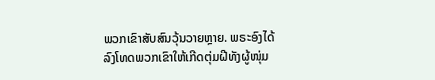ພວກເຂົາສັບສົນວຸ້ນວາຍຫຼາຍ. ພຣະອົງໄດ້ລົງໂທດພວກເຂົາໃຫ້ເກີດຕຸ່ມຝີທັງຜູ້ໜຸ່ມ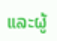ແລະຜູ້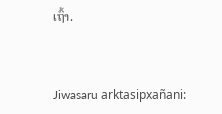ເຖົ້າ.


Jiwasaru arktasipxañani: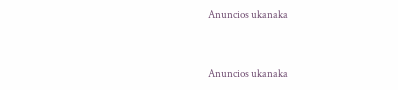Anuncios ukanaka


Anuncios ukanaka